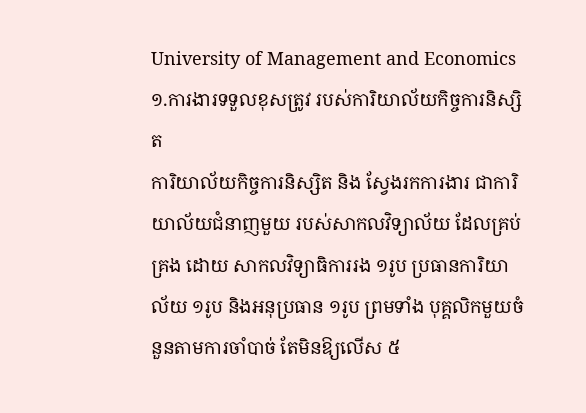University of Management and Economics
១.ការងារទទួលខុសត្រូវ របស់ការិយាល័យកិច្ចការនិស្សិត
ការិយាល័យកិច្ចការនិស្សិត និង ស្វែងរកការងារ ជាការិយាល័យជំនាញមួយ របស់សាកលវិទ្យាល័យ ដែលគ្រប់គ្រង ដោយ សាកលវិទ្យាធិការរង ១រូប ប្រធានការិយាល័យ ១រូប និងអនុប្រធាន ១រូប ព្រមទាំង បុគ្គលិកមួយចំនួនតាមការចាំបាច់ តែមិនឱ្យលើស ៥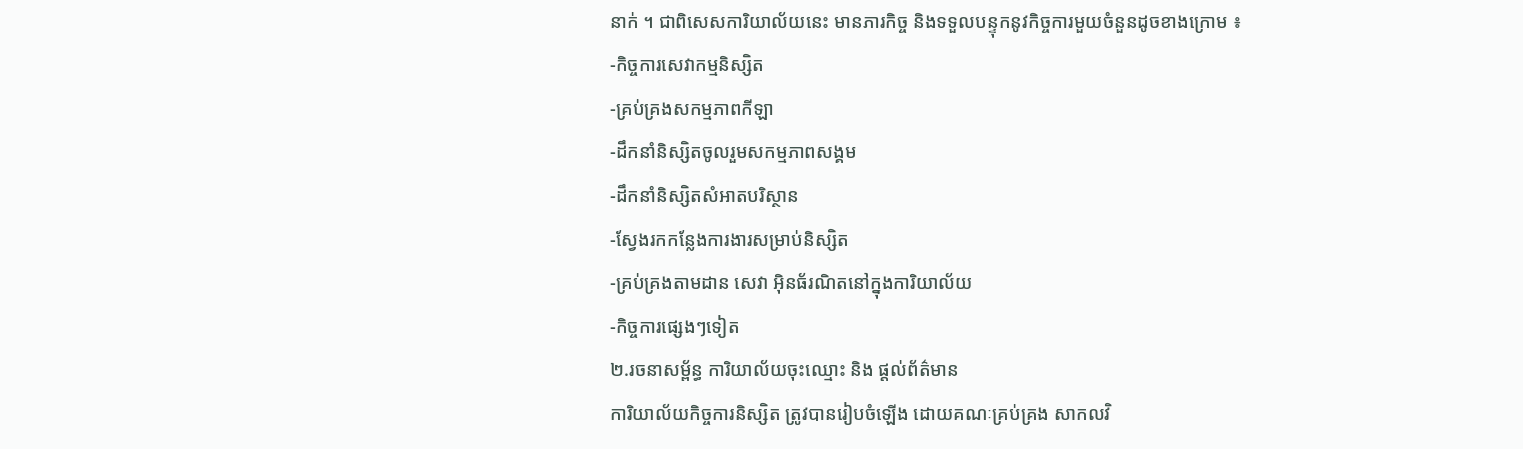នាក់ ។ ជាពិសេសការិយាល័យនេះ មានភារកិច្ច និងទទួលបន្ទុកនូវកិច្ចការមួយចំនួនដូចខាងក្រោម ៖
-កិច្ចការសេវាកម្មនិស្សិត
-គ្រប់គ្រងសកម្មភាពកីឡា
-ដឹកនាំនិស្សិតចូលរួមសកម្មភាពសង្គម
-ដឹកនាំនិស្សិតសំអាតបរិស្ថាន
-ស្វែងរកកន្លែងការងារសម្រាប់និស្សិត
-គ្រប់គ្រងតាមដាន សេវា អ៊ិនធ័រណិតនៅក្នុងការិយាល័យ
-កិច្ចការផ្សេងៗទៀត
២.រចនាសម្ព័ន្ធ ការិយាល័យចុះឈ្មោះ និង ផ្តល់ព័ត៌មាន
ការិយាល័យកិច្ចការនិស្សិត ត្រូវបានរៀបចំឡើង ដោយគណៈគ្រប់គ្រង សាកលវិ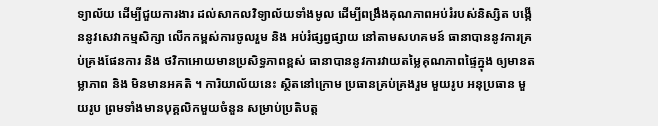ទ្យាល័យ ដើម្បីជួយការងារ ដល់សាកលវិទ្យាល័យទាំងមូល ដើម្បីពង្រឹងគុណភាពអប់រំរបស់និស្សិត បង្កើននូវសេវាកម្មសិក្សា លើកកម្ពស់ការចូលរួម និង អប់រំផ្សព្វផ្សាយ នៅតាមសហគមន៍ ធានាបាននូវការគ្រប់គ្រងផែនការ និង ថវិកាអោយមានប្រសិទ្ធភាពខ្ពស់ ធានាបាននូវការវាយតម្លៃគុណភាពផ្ទៃក្នុង ឲ្យមានតម្លាភាព និង មិនមានអគតិ ។ ការិយាល័យនេះ ស្ថិតនៅក្រោម ប្រធានគ្រប់គ្រងរួម មួយរូប អនុប្រធាន មួយរូប ព្រមទាំងមានបុគ្គលិកមួយចំនួន សម្រាប់ប្រតិបត្ត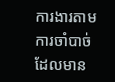ការងារតាមការចាំបាច់ ដែលមាន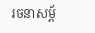រចនាសម្ព័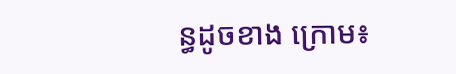ន្ធដូចខាង ក្រោម៖